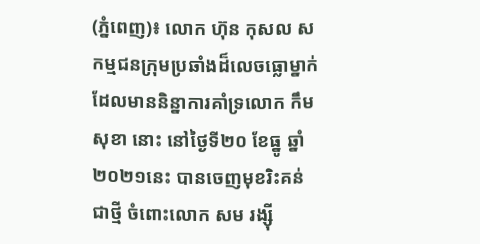(ភ្នំពេញ)៖ លោក ហ៊ុន កុសល សកម្មជនក្រុមប្រឆាំងដ៏លេចធ្លោម្នាក់ ដែលមាននិន្នាការគាំទ្រលោក កឹម សុខា នោះ នៅថ្ងៃទី២០ ខែធ្នូ ឆ្នាំ២០២១នេះ បានចេញមុខរិះគន់ជាថ្មី ចំពោះលោក សម រង្ស៊ី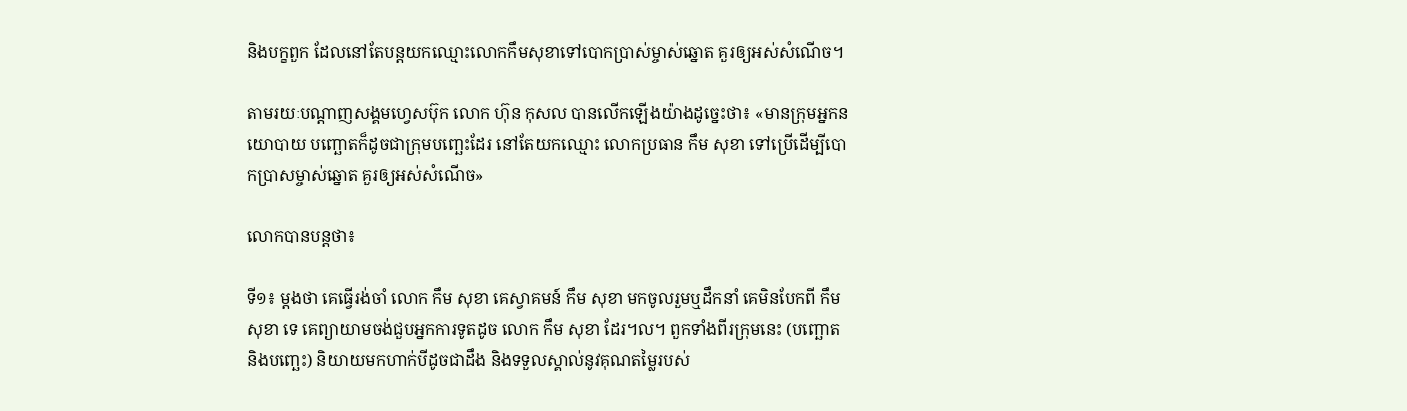និងបក្ខពួក ដែលនៅតែបន្តយកឈ្មោះលោកកឹមសុខាទៅបោកប្រាស់ម្ចាស់ឆ្នោត គួរឲ្យអស់សំណើច។

តាមរយៈបណ្ដាញសង្គមហ្វេសប៊ុក លោក ហ៊ុន កុសល បានលើកឡើងយ៉ាងដូច្នេះថា៖ «មានក្រុមអ្នកនយោបាយ បញ្ឆោតក៏ដូចជាក្រុមបញ្ឆេះដែរ នៅតែយកឈ្មោះ លោកប្រធាន កឹម សុខា ទៅប្រើដើម្បីបោកប្រាសម្ចាស់ឆ្នោត គួរឲ្យអស់សំណើច»

លោកបានបន្តថា៖

ទី១៖ ម្តងថា គេធ្វើរង់ចាំ លោក កឹម សុខា គេស្វាគមន៍ កឹម សុខា មកចូលរួមឬដឹកនាំ គេមិនបែកពី កឹម សុខា ទេ គេព្យាយាមចង់ជួបអ្នកការទូតដូច លោក កឹម សុខា ដែរ។ល។ ពួកទាំងពីរក្រុមនេះ (បញ្ឆោត និងបញ្ឆេះ) និយាយមកហាក់បីដូចជាដឹង និងទទួលស្គាល់នូវគុណតម្លៃរបស់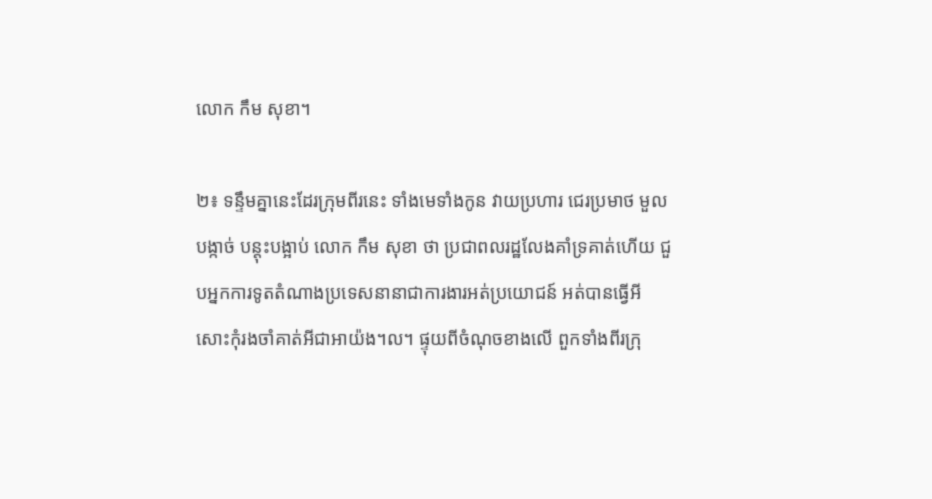លោក កឹម សុខា។

២៖ ទន្ទឹមគ្នានេះដែរក្រុមពីរនេះ ទាំងមេទាំងកូន វាយប្រហារ ជេរប្រមាថ មួលបង្កាច់ បន្តុះបង្អាប់ លោក កឹម សុខា ថា ប្រជាពលរដ្ឋលែងគាំទ្រគាត់ហើយ ជួបអ្នកការទូតតំណាងប្រទេសនានាជាការងារអត់ប្រយោជន៍ អត់បានធ្វើអីសោះកុំរងចាំគាត់អីជាអាយ៉ង។ល។ ផ្ទុយពីចំណុចខាងលើ ពួកទាំងពីរក្រុ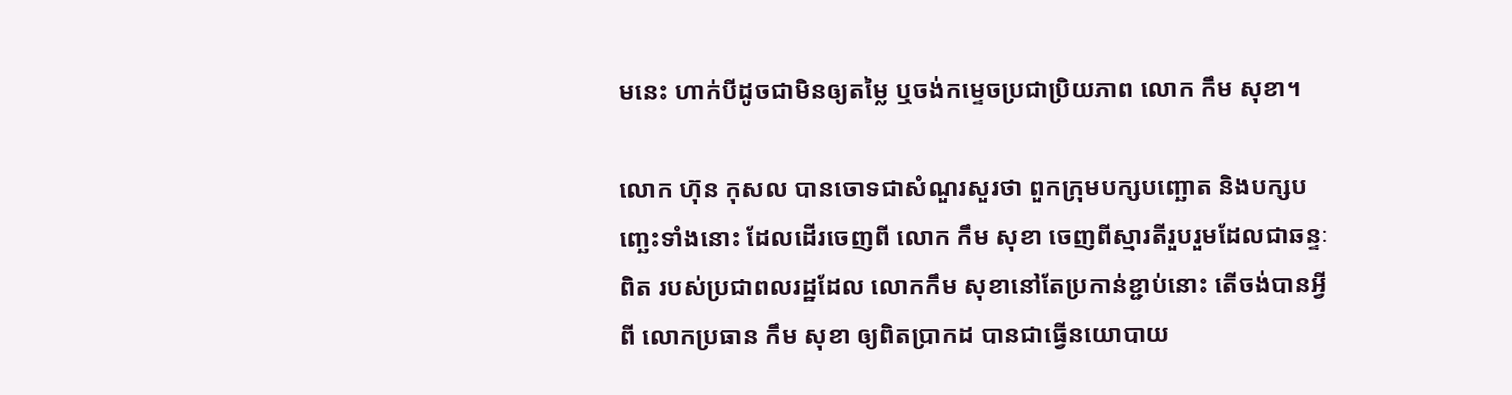មនេះ ហាក់បីដូចជាមិនឲ្យតម្លៃ ឬចង់កម្ទេចប្រជាប្រិយភាព លោក កឹម សុខា។

លោក ហ៊ុន កុសល បានចោទជាសំណួរសួរថា ពួកក្រុមបក្សបញ្ឆោត និងបក្សបញ្ឆេះទាំងនោះ ដែលដើរចេញពី លោក កឹម សុខា ចេញពីស្មារតីរួបរួមដែលជាឆន្ទៈពិត របស់ប្រជាពលរដ្ឋដែល លោកកឹម សុខានៅតែប្រកាន់ខ្ជាប់នោះ តើចង់បានអី្វពី លោកប្រធាន កឹម សុខា ឲ្យពិតប្រាកដ បានជាធ្វើនយោបាយ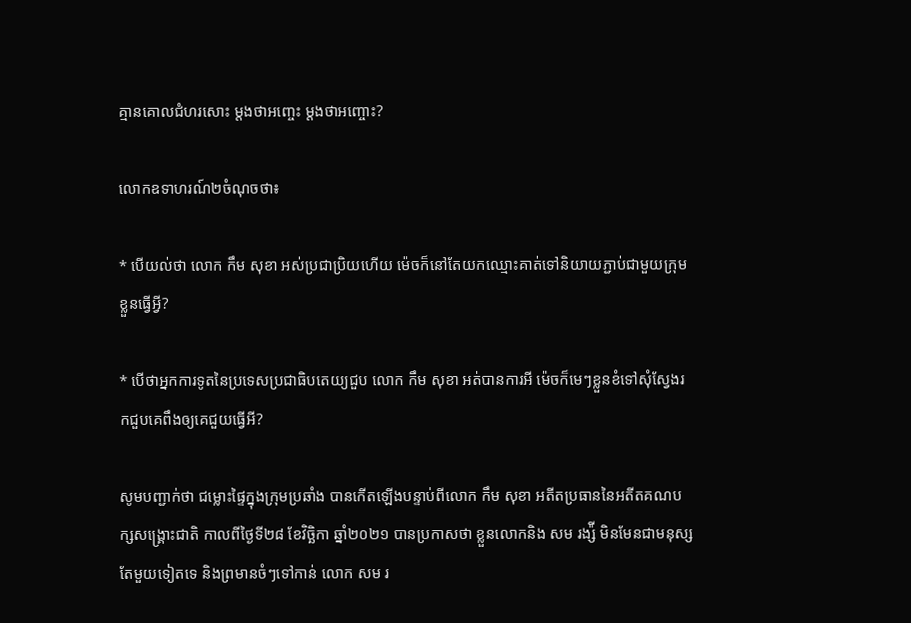គ្មានគោលជំហរសោះ ម្តងថាអញ្ចេះ ម្តងថាអញ្ចោះ?

លោកឧទាហរណ៍២ចំណុចថា៖

* បើយល់ថា លោក កឹម សុខា អស់ប្រជាប្រិយហើយ ម៉េចក៏នៅតែយកឈ្មោះគាត់ទៅនិយាយភ្ជាប់ជាមួយក្រុមខ្លួនធ្វើអី្វ?

* បើថាអ្នកការទូតនៃប្រទេសប្រជាធិបតេយ្យជួប លោក កឹម សុខា អត់បានការអី ម៉េចក៏មេៗខ្លួនខំទៅសុំស្វែងរកជួបគេពឹងឲ្យគេជួយធ្វើអី?

សូមបញ្ជាក់ថា ជម្លោះផ្ទៃក្នុងក្រុមប្រឆាំង បានកើតឡើងបន្ទាប់ពីលោក កឹម សុខា អតីតប្រធាននៃអតីតគណបក្សសង្រ្គោះជាតិ កាលពីថ្ងៃទី២៨ ខែវិច្ឆិកា ឆ្នាំ២០២១ បានប្រកាសថា ខ្លួនលោកនិង សម រង្ស៉ី មិនមែនជាមនុស្សតែមួយទៀតទេ និងព្រមានចំៗទៅកាន់ លោក សម រ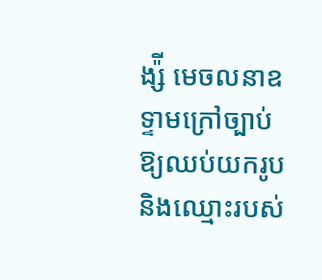ង្ស៉ី មេចលនាឧទ្ទាមក្រៅច្បាប់ ឱ្យឈប់យករូប និងឈ្មោះរបស់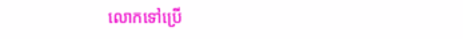លោកទៅប្រើ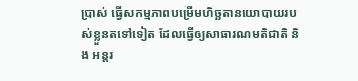ប្រាស់ ធ្វើសកម្មភាពបម្រើមហិច្ឆតានយោបាយរបស់ខ្លួនតទៅទៀត ដែលធ្វើឲ្យសាធារណមតិជាតិ និង អន្តរ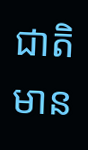ជាតិមាន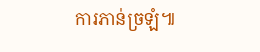ការភាន់ច្រឡំ៕